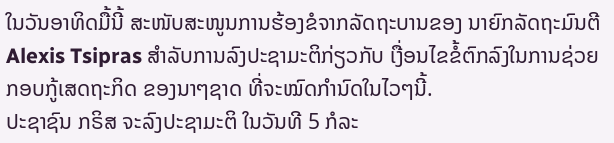ໃນວັນອາທິດມື້ນີ້ ສະໜັບສະໜູນການຮ້ອງຂໍຈາກລັດຖະບານຂອງ ນາຍົກລັດຖະມົນຕີ Alexis Tsipras ສຳລັບການລົງປະຊາມະຕິກ່ຽວກັບ ເງື່ອນໄຂຂໍ້ຕົກລົງໃນການຊ່ວຍກອບກູ້ເສດຖະກິດ ຂອງນາໆຊາດ ທີ່ຈະໝົດກຳນົດໃນໄວໆນີ້.
ປະຊາຊົນ ກຣິສ ຈະລົງປະຊາມະຕິ ໃນວັນທີ 5 ກໍລະ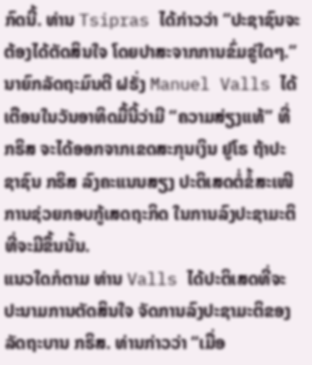ກົດນີ້. ທ່ານ Tsipras ໄດ້ກ່າວວ່າ “ປະຊາຊົນຈະຕ້ອງໄດ້ຕັດສິນໃຈ ໂດຍປາສະຈາກການຂົ່ມຂູ່ໃດໆ.”
ນາຍົກລັດຖະມົນຕີ ຝຣັ່ງ Manuel Valls ໄດ້ເຕືອນໃນວັນອາທິດມື້ນີ້ວ່າມີ “ຄວາມສ່ຽງແທ້” ທີ່ ກຣິສ ຈະໄດ້ອອກຈາກເຂດສະກຸນເງິນ ຢູໂຣ ຖ້າປະຊາຊົນ ກຣິສ ລົງຄະແນນສຽງ ປະຕິເສດຕໍ່ຂໍ້ສະເໜີການຊ່ວຍກອບກູ້ເສດຖະກິດ ໃນການລົງປະຊາມະຕິທີ່ຈະມີຂຶ້ນນັ້ນ.
ແນວໃດກໍຕາມ ທ່ານ Valls ໄດ້ປະຕິເສດທີ່ຈະປະນາມການຕັດສິນໃຈ ຈັດການລົງປະຊາມະຕິຂອງລັດຖະບານ ກຣິສ. ທ່ານກ່າວວ່າ “ເມື່ອ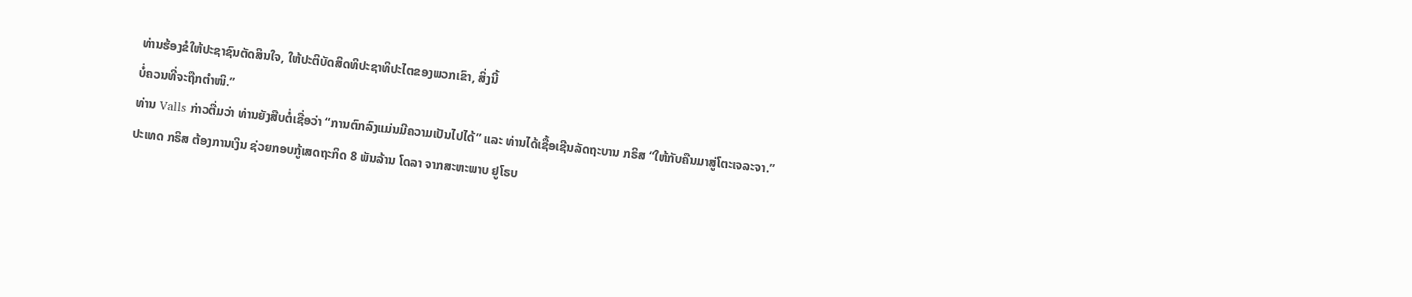ທ່ານຮ້ອງຂໍໃຫ້ປະຊາຊົນຕັດສິນໃຈ, ໃຫ້ປະຕິບັດສິດທິປະຊາທິປະໄຕຂອງພວກເຂົາ, ສິ່ງນີ້
ບໍ່ຄວນທີ່ຈະຖືກຕຳໜິ.”
ທ່ານ Valls ກ່າວຕື່ມວ່າ ທ່ານຍັງສືບຕໍ່ເຊື່ອວ່າ “ການຕົກລົງແມ່ນມີຄວາມເປັນໄປໄດ້” ແລະ ທ່ານໄດ້ເຊື້ອເຊີນລັດຖະບານ ກຣິສ “ໃຫ້ກັບຄືນມາສູ່ໂຕະເຈລະຈາ.”
ປະເທດ ກຣິສ ຕ້ອງການເງິນ ຊ່ວຍກອບກູ້ເສດຖະກິດ 8 ພັນລ້ານ ໂດລາ ຈາກສະຫະພາບ ຢູໂຣບ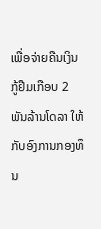ເພື່ອຈ່າຍຄືນເງິນກູ້ຢືມເກືອບ 2 ພັນລ້ານໂດລາ ໃຫ້ກັບອົງການກອງທຶນ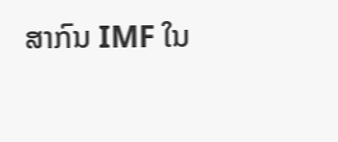ສາກົນ IMF ໃນ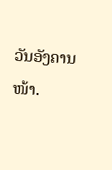ວັນອັງຄານໜ້າ.